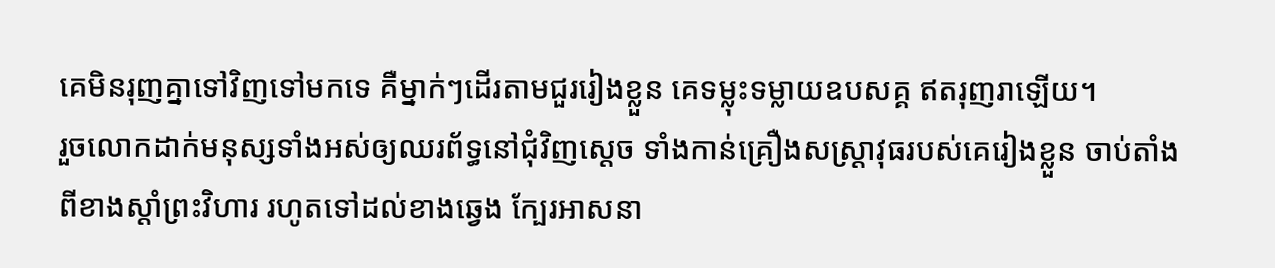គេមិនរុញគ្នាទៅវិញទៅមកទេ គឺម្នាក់ៗដើរតាមជួររៀងខ្លួន គេទម្លុះទម្លាយឧបសគ្គ ឥតរុញរាឡើយ។
រួចលោកដាក់មនុស្សទាំងអស់ឲ្យឈរព័ទ្ធនៅជុំវិញស្តេច ទាំងកាន់គ្រឿងសស្ត្រាវុធរបស់គេរៀងខ្លួន ចាប់តាំងពីខាងស្តាំព្រះវិហារ រហូតទៅដល់ខាងឆ្វេង ក្បែរអាសនា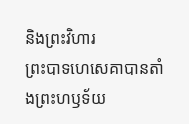និងព្រះវិហារ
ព្រះបាទហេសេគាបានតាំងព្រះហឫទ័យ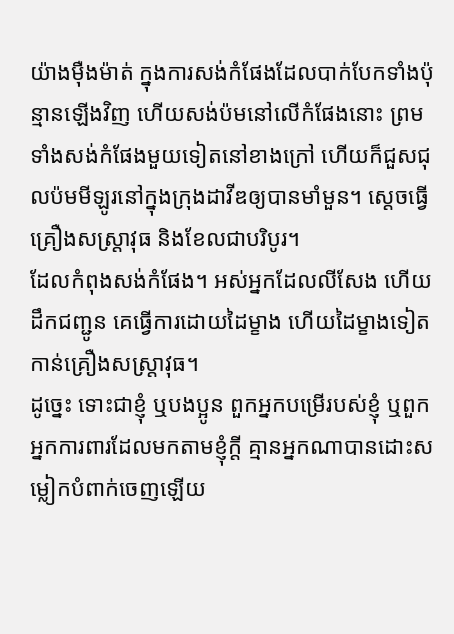យ៉ាងម៉ឺងម៉ាត់ ក្នុងការសង់កំផែងដែលបាក់បែកទាំងប៉ុន្មានឡើងវិញ ហើយសង់ប៉មនៅលើកំផែងនោះ ព្រមទាំងសង់កំផែងមួយទៀតនៅខាងក្រៅ ហើយក៏ជួសជុលប៉មមីឡូរនៅក្នុងក្រុងដាវីឌឲ្យបានមាំមួន។ ស្ដេចធ្វើគ្រឿងសស្ត្រាវុធ និងខែលជាបរិបូរ។
ដែលកំពុងសង់កំផែង។ អស់អ្នកដែលលីសែង ហើយដឹកជញ្ជូន គេធ្វើការដោយដៃម្ខាង ហើយដៃម្ខាងទៀតកាន់គ្រឿងសស្ត្រាវុធ។
ដូច្នេះ ទោះជាខ្ញុំ ឬបងប្អូន ពួកអ្នកបម្រើរបស់ខ្ញុំ ឬពួកអ្នកការពារដែលមកតាមខ្ញុំក្តី គ្មានអ្នកណាបានដោះសម្លៀកបំពាក់ចេញឡើយ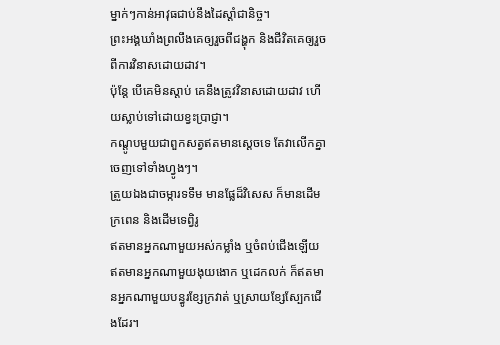ម្នាក់ៗកាន់អាវុធជាប់នឹងដៃស្ដាំជានិច្ច។
ព្រះអង្គឃាំងព្រលឹងគេឲ្យរួចពីជង្ហុក និងជីវិតគេឲ្យរួចពីការវិនាសដោយដាវ។
ប៉ុន្តែ បើគេមិនស្តាប់ គេនឹងត្រូវវិនាសដោយដាវ ហើយស្លាប់ទៅដោយខ្វះប្រាជ្ញា។
កណ្តូបមួយជាពួកសត្វឥតមានស្តេចទេ តែវាលើកគ្នាចេញទៅទាំងហ្វូងៗ។
ត្រួយឯងជាចម្ការទទឹម មានផ្លែដ៏វិសេស ក៏មានដើមក្រពេន និងដើមទេព្វិរូ
ឥតមានអ្នកណាមួយអស់កម្លាំង ឬចំពប់ជើងឡើយ ឥតមានអ្នកណាមួយងុយងោក ឬដេកលក់ ក៏ឥតមានអ្នកណាមួយបន្ធូរខ្សែក្រវាត់ ឬស្រាយខ្សែស្បែកជើងដែរ។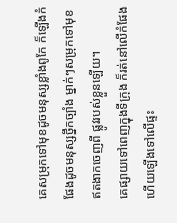គេសម្រុកទៅមុខដូចមនុស្សខ្លាំងពូកែ ក៏ឡើងកំផែងដូចមនុស្សថ្នឹកច្បាំង ម្នាក់ៗសម្រុកទៅមុខ ឥតងាកចេញពី ផ្លូវរបស់ខ្លួនឡើយ។
គេផ្សាយទៅពេញក្នុងទីក្រុង ក៏រត់នៅលើកំផែង ហើយឡើងទៅលើផ្ទះ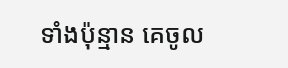ទាំងប៉ុន្មាន គេចូល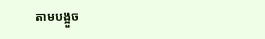តាមបង្អួច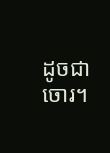ដូចជាចោរ។